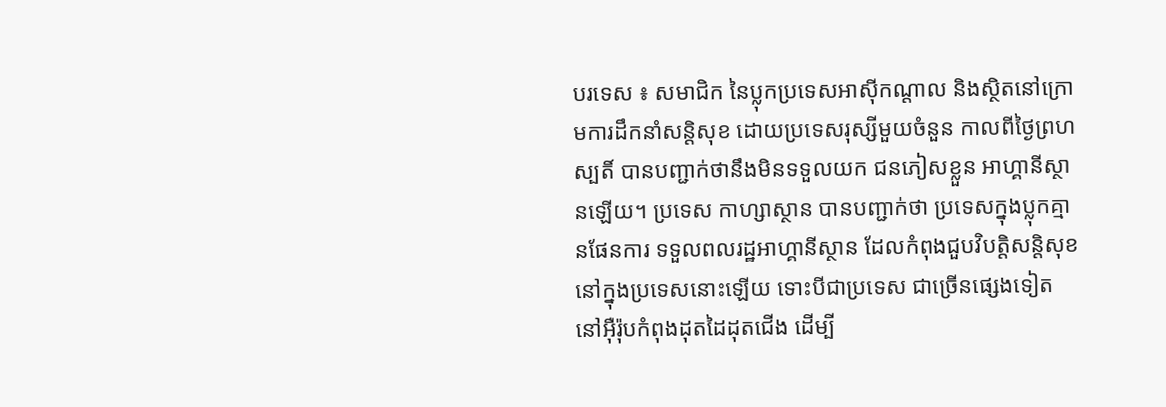បរទេស ៖ សមាជិក នៃប្លុកប្រទេសអាស៊ីកណ្តាល និងស្ថិតនៅក្រោមការដឹកនាំសន្តិសុខ ដោយប្រទេសរុស្សីមួយចំនួន កាលពីថ្ងៃព្រហស្បតិ៍ បានបញ្ជាក់ថានឹងមិនទទួលយក ជនភៀសខ្លួន អាហ្គានីស្ថានឡើយ។ ប្រទេស កាហ្សាស្ថាន បានបញ្ជាក់ថា ប្រទេសក្នុងប្លុកគ្មានផែនការ ទទួលពលរដ្ឋអាហ្គានីស្ថាន ដែលកំពុងជួបវិបត្តិសន្តិសុខ នៅក្នុងប្រទេសនោះឡើយ ទោះបីជាប្រទេស ជាច្រើនផ្សេងទៀត នៅអ៊ឺរ៉ុបកំពុងដុតដៃដុតជើង ដើម្បី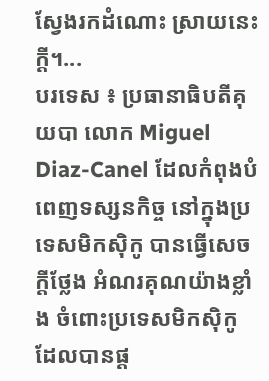ស្វែងរកដំណោះ ស្រាយនេះក្តី។...
បរទេស ៖ ប្រធានាធិបតីគុយបា លោក Miguel Diaz-Canel ដែលកំពុងបំពេញទស្សនកិច្ច នៅក្នុងប្រទេសមិកស៊ិកូ បានធ្វើសេចក្តីថ្លែង អំណរគុណយ៉ាងខ្លាំង ចំពោះប្រទេសមិកស៊ិកូ ដែលបានផ្ត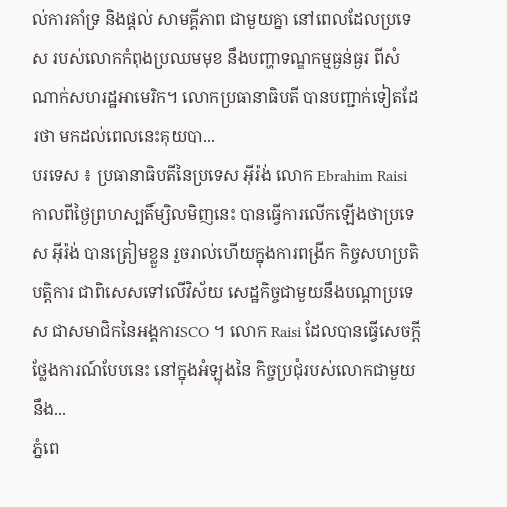ល់ការគាំទ្រ និងផ្តល់ សាមគ្គីភាព ជាមួយគ្នា នៅពេលដែលប្រទេស របស់លោកកំពុងប្រឈមមុខ នឹងបញ្ហាទណ្ឌកម្មធ្ងន់ធ្ងរ ពីសំណាក់សហរដ្ឋអាមេរិក។ លោកប្រធានាធិបតី បានបញ្ជាក់ទៀតដែរថា មកដល់ពេលនេះគុយបា...
បរទេស ៖ ប្រធានាធិបតីនៃប្រទេស អ៊ីរ៉ង់ លោក Ebrahim Raisi កាលពីថ្ងៃព្រហស្បតិ៍ម្សិលមិញនេះ បានធ្វើការលើកឡើងថាប្រទេស អ៊ីរ៉ង់ បានត្រៀមខ្លួន រួចរាល់ហើយក្នុងការពង្រីក កិច្ចសហប្រតិបត្តិការ ជាពិសេសទៅលើវិស័យ សេដ្ឋកិច្ចជាមួយនឹងបណ្តាប្រទេស ជាសមាជិកនៃអង្គការSCO ។ លោក Raisi ដែលបានធ្វើសេចក្តីថ្លែងការណ៍បែបនេះ នៅក្នុងអំឡុងនៃ កិច្ចប្រជុំរបស់លោកជាមួយនឹង...
ភ្នំពេ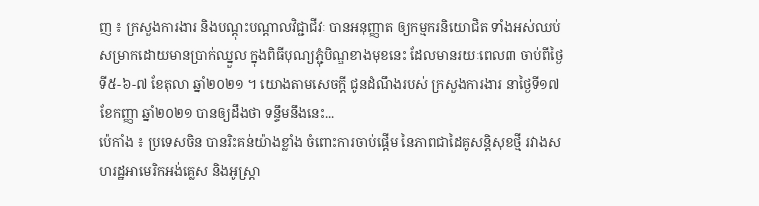ញ ៖ ក្រសួងការងារ និងបណ្ដុះបណ្ដាលវិជ្ជាជីវៈ បានអនុញ្ញាត ឲ្យកម្មករនិយោជិត ទាំងអស់ឈប់ សម្រាកដោយមានប្រាក់ឈ្នួល ក្នុងពិធីបុណ្យភ្ជុំបិណ្ឌខាងមុខនេះ ដែលមានរយៈពេល៣ ចាប់ពីថ្ងៃទី៥-៦-៧ ខែតុលា ឆ្នាំ២០២១ ។ យោងតាមសេចក្ដី ជូនដំណឹងរបស់ ក្រសួងការងារ នាថ្ងៃទី១៧ ខែកញ្ញា ឆ្នាំ២០២១ បានឲ្យដឹងថា ទន្ទឹមនឹងនេះ...
ប៉េកាំង ៖ ប្រទេសចិន បានរិះគន់យ៉ាងខ្លាំង ចំពោះការចាប់ផ្តើម នៃភាពជាដៃគូសន្តិសុខថ្មី រវាងសហរដ្ឋអាមេរិកអង់គ្លេស និងអូស្ត្រា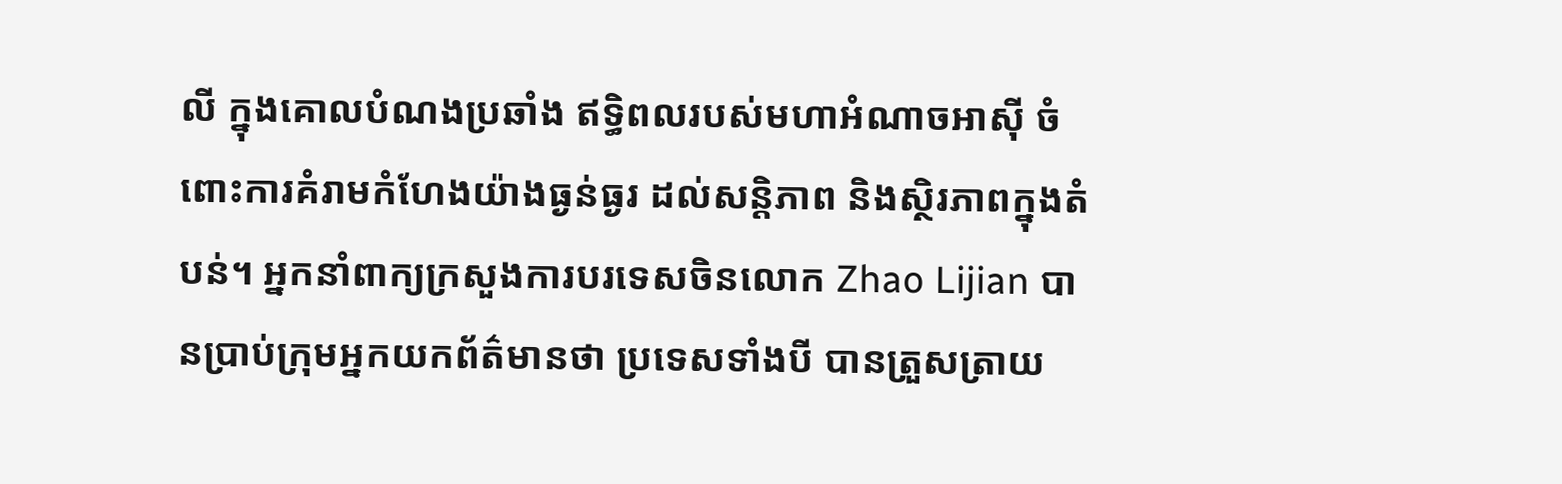លី ក្នុងគោលបំណងប្រឆាំង ឥទ្ធិពលរបស់មហាអំណាចអាស៊ី ចំពោះការគំរាមកំហែងយ៉ាងធ្ងន់ធ្ងរ ដល់សន្តិភាព និងស្ថិរភាពក្នុងតំបន់។ អ្នកនាំពាក្យក្រសួងការបរទេសចិនលោក Zhao Lijian បានប្រាប់ក្រុមអ្នកយកព័ត៌មានថា ប្រទេសទាំងបី បានត្រួសត្រាយ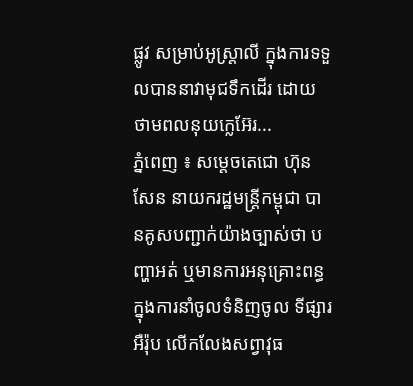ផ្លូវ សម្រាប់អូស្ត្រាលី ក្នុងការទទួលបាននាវាមុជទឹកដើរ ដោយថាមពលនុយក្លេអ៊ែរ...
ភ្នំពេញ ៖ សម្តេចតេជោ ហ៊ុន សែន នាយករដ្ឋមន្ត្រីកម្ពុជា បានគូសបញ្ជាក់យ៉ាងច្បាស់ថា បញ្ហាអត់ ឬមានការអនុគ្រោះពន្ធ ក្នុងការនាំចូលទំនិញចូល ទីផ្សារអឺរ៉ុប លើកលែងសព្វាវុធ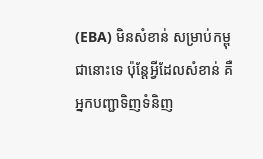(EBA) មិនសំខាន់ សម្រាប់កម្ពុជានោះទេ ប៉ុន្តែអ្វីដែលសំខាន់ គឺអ្នកបញ្ជាទិញទំនិញ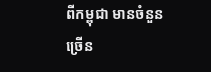ពីកម្ពុជា មានចំនួនច្រើន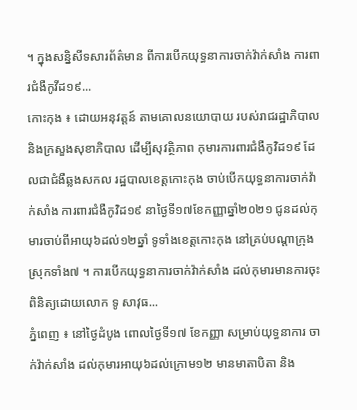។ ក្នុងសន្និសីទសារព័ត៌មាន ពីការបើកយុទ្ធនាការចាក់វ៉ាក់សាំង ការពារជំងឺកូវីដ១៩...
កោះកុង ៖ ដោយអនុវត្តន៍ តាមគោលនយោបាយ របស់រាជរដ្ឋាភិបាល និងក្រសួងសុខាភិបាល ដើម្បីសុវត្ថិភាព កុមារការពារជំងឺកូវិដ១៩ ដែលជាជំងឺឆ្លងសកល រដ្ឋបាលខេត្តកោះកុង ចាប់បើកយុទ្ធនាការចាក់វ៉ាក់សាំង ការពារជំងឺកូវិដ១៩ នាថ្ងៃទី១៧ខែកញ្ញាឆ្នាំ២០២១ ជូនដល់កុមារចាប់ពីអាយុ៦ដល់១២ឆ្នាំ ទូទាំងខេត្តកោះកុង នៅគ្រប់បណ្តាក្រុង ស្រុកទាំង៧ ។ ការបើកយុទ្ធនាការចាក់វ៉ាក់សាំង ដល់កុមារមានការចុះពិនិត្យដោយលោក ទូ សាវុធ...
ភ្នំពេញ ៖ នៅថ្ងៃដំបូង ពោលថ្ងៃទី១៧ ខែកញ្ញា សម្រាប់យុទ្ធនាការ ចាក់វ៉ាក់សាំង ដល់កុមារអាយុ៦ដល់ក្រោម១២ មានមាតាបិតា និង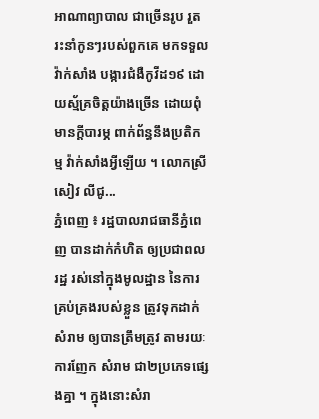អាណាព្យាបាល ជាច្រើនរូប រួតរះនាំកូនៗរបស់ពួកគេ មកទទួលវ៉ាក់សាំង បង្ការជំងឺកូវីដ១៩ ដោយស្ម័គ្រចិត្តយ៉ាងច្រើន ដោយពុំមានក្តីបារម្ភ ពាក់ព័ន្ធនឹងប្រតិកម្ម វ៉ាក់សាំងអ្វីឡើយ ។ លោកស្រី សៀវ លីជូ...
ភ្នំពេញ ៖ រដ្ឋបាលរាជធានីភ្នំពេញ បានដាក់កំហិត ឲ្យប្រជាពលរដ្ឋ រស់នៅក្នុងមូលដ្ឋាន នៃការគ្រប់គ្រងរបស់ខ្លួន ត្រូវទុកដាក់សំរាម ឲ្យបានត្រឹមត្រូវ តាមរយៈការញែក សំរាម ជា២ប្រភេទផ្សេងគ្នា ។ ក្នុងនោះសំរា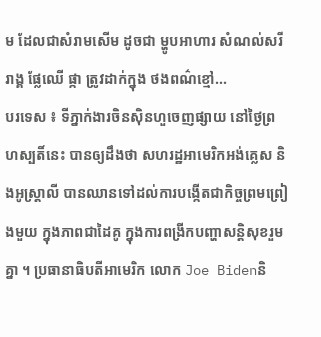ម ដែលជាសំរាមសើម ដូចជា ម្ហូបអាហារ សំណល់សរីរាង្គ ផ្លែឈើ ផ្កា ត្រូវដាក់ក្នុង ថងពណ៌ខ្មៅ...
បរទេស ៖ ទីភ្នាក់ងារចិនស៊ិនហួចេញផ្សាយ នៅថ្ងៃព្រហស្បតិ៍នេះ បានឲ្យដឹងថា សហរដ្ឋអាមេរិកអង់គ្លេស និងអូស្ត្រាលី បានឈានទៅដល់ការបង្កើតជាកិច្ចព្រមព្រៀងមួយ ក្នុងភាពជាដៃគូ ក្នុងការពង្រីកបញ្ហាសន្តិសុខរួមគ្នា ។ ប្រធានាធិបតីអាមេរិក លោក Joe Bidenនិ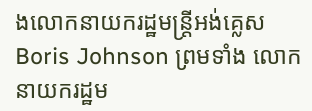ងលោកនាយករដ្ឋមន្ត្រីអង់គ្លេស Boris Johnson ព្រមទាំង លោកនាយករដ្ឋម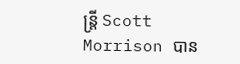ន្ត្រី Scott Morrison បាន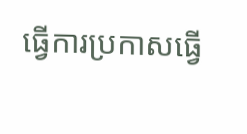ធ្វើការប្រកាសធ្វើ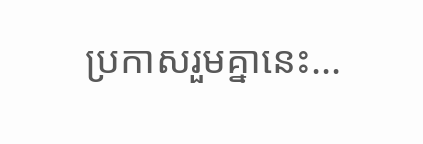ប្រកាសរួមគ្នានេះ...